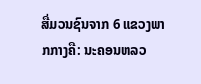ສື່ມວນຊົນຈາກ 6 ແຂວງພາກກາງຄື: ນະຄອນຫລວ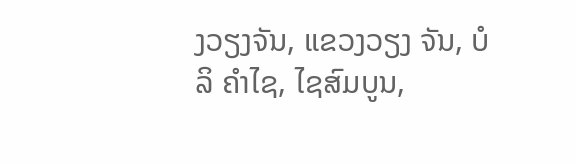ງວຽງຈັນ, ແຂວງວຽງ ຈັນ, ບໍລິ ຄຳໄຊ, ໄຊສົມບູນ,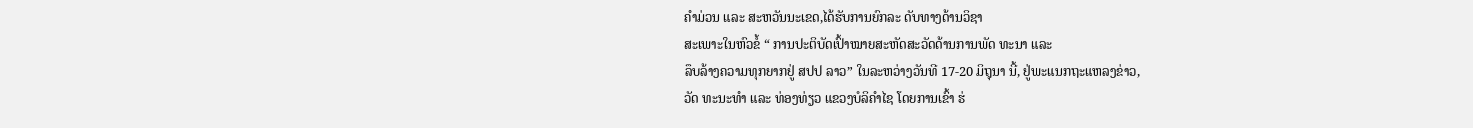ຄຳມ່ວນ ແລະ ສະຫວັນນະເຂດ,ໄດ້ຮັບການຍົກລະ ດັບທາງດ້ານວິຊາ
ສະເພາະໃນຫົວຂໍ້ “ ການປະຕິບັດເປົ້າໝາຍສະຫັດສະວັດດ້ານການພັດ ທະນາ ແລະ
ລຶບລ້າງຄວາມທຸກຍາກຢູ່ ສປປ ລາວ” ໃນລະຫວ່າງວັນທີ 17-20 ມິຖຸນາ ນີ້, ຢູ່ພະແນກຖະແຫລງຂ່າວ,
ວັດ ທະນະທຳ ແລະ ທ່ອງທ່ຽວ ແຂວງບໍລິຄຳໄຊ ໂດຍການເຂົ້າ ຮ່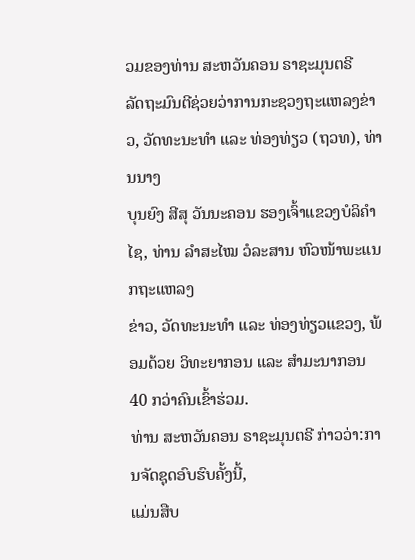ວມຂອງທ່ານ ສະຫວັນຄອນ ຣາຊະມຸນຕຣີ
ລັດຖະມົນຕີຊ່ວຍວ່າການກະຊວງຖະແຫລງຂ່າວ, ວັດທະນະທຳ ແລະ ທ່ອງທ່ຽວ (ຖວທ), ທ່ານນາງ
ບຸນຍົງ ສີສຸ ວັນນະຄອນ ຮອງເຈົ້າແຂວງບໍລິຄຳໄຊ, ທ່ານ ລຳສະໄໝ ວໍລະສານ ຫົວໜ້າພະແນກຖະແຫລງ
ຂ່າວ, ວັດທະນະທຳ ແລະ ທ່ອງທ່ຽວແຂວງ, ພ້ອມດ້ວຍ ວິທະຍາກອນ ແລະ ສຳມະນາກອນ 40 ກວ່າຄົນເຂົ້າຮ່ວມ.
ທ່ານ ສະຫວັນຄອນ ຣາຊະມຸນຕຣີ ກ່າວວ່າ:ການຈັດຊຸດອົບຮົບຄັ້ງນີ້,
ແມ່ນສືບ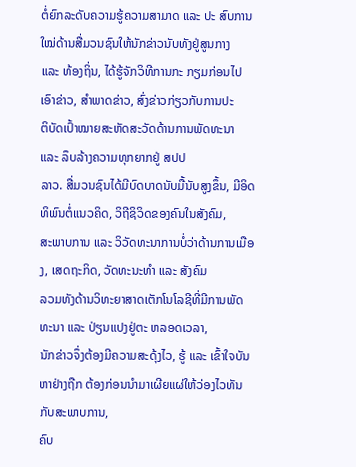ຕໍ່ຍົກລະດັບຄວາມຮູ້ຄວາມສາມາດ ແລະ ປະ ສົບການໃໝ່ດ້ານສື່ມວນຊົນໃຫ້ນັກຂ່າວນັບທັງຢູ່ສູນກາງ
ແລະ ທ້ອງຖິ່ນ, ໄດ້ຮູ້ຈັກວິທີການກະ ກຽມກ່ອນໄປເອົາຂ່າວ, ສຳພາດຂ່າວ, ສົ່ງຂ່າວກ່ຽວກັບການປະ
ຕິບັດເປົ້າໝາຍສະຫັດສະວັດດ້ານການພັດທະນາ ແລະ ລຶບລ້າງຄວາມທຸກຍາກຢູ່ ສປປ
ລາວ. ສື່ມວນຊົນໄດ້ມີບົດບາດນັບມື້ນັບສູງຂຶ້ນ, ມີອິດທິພົນຕໍ່ແນວຄິດ, ວິຖີຊິວິດຂອງຄົນໃນສັງຄົມ,
ສະພາບການ ແລະ ວິວັດທະນາການບໍ່ວ່າດ້ານການເມືອງ, ເສດຖະກິດ, ວັດທະນະທຳ ແລະ ສັງຄົມ
ລວມທັງດ້ານວິທະຍາສາດເຕັກໂນໂລຊີທີ່ມີການພັດທະນາ ແລະ ປ່ຽນແປງຢູ່ຕະ ຫລອດເວລາ,
ນັກຂ່າວຈຶ່ງຕ້ອງມີຄວາມສະດຸ້ງໄວ, ຮູ້ ແລະ ເຂົ້າໃຈບັນຫາຢ່າງຖືກ ຕ້ອງກ່ອນນຳມາເຜີຍແຜ່ໃຫ້ວ່ອງໄວທັນກັບສະພາບການ,
ຄົບ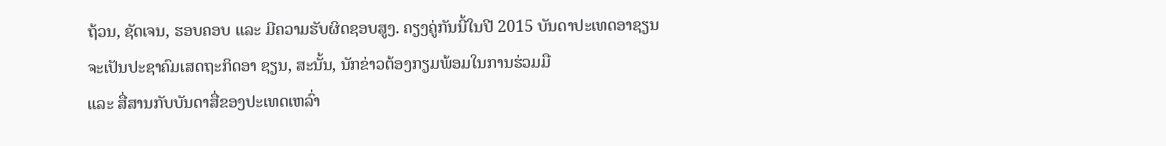ຖ້ວນ, ຊັດເຈນ, ຮອບຄອບ ແລະ ມີຄວາມຮັບຜິດຊອບສູງ. ຄຽງຄູ່ກັນນີ້ໃນປີ 2015 ບັນດາປະເທດອາຊຽນ
ຈະເປັນປະຊາຄົມເສດຖະກິດອາ ຊຽນ, ສະນັ້ນ, ນັກຂ່າວຕ້ອງກຽມພ້ອມໃນການຮ່ວມມື
ແລະ ສື່ສານກັບບັນດາສື່ຂອງປະເທດເຫລົ່າ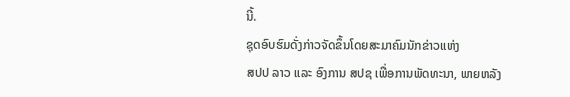ນີ້.
ຊຸດອົບຮົມດັ່ງກ່າວຈັດຂຶ້ນໂດຍສະມາຄົມນັກຂ່າວແຫ່ງ
ສປປ ລາວ ແລະ ອົງການ ສປຊ ເພື່ອການພັດທະນາ, ພາຍຫລັງ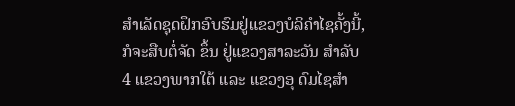ສຳເລັດຊຸດຝຶກອົບຮົມຢູ່ແຂວງບໍລິຄຳໄຊຄັ້ງນີ້,
ກໍຈະສືບຕໍ່ຈັດ ຂຶ້ນ ຢູ່ແຂວງສາລະວັນ ສຳລັບ 4 ແຂວງພາກໃຕ້ ແລະ ແຂວງອຸ ດົມໄຊສຳ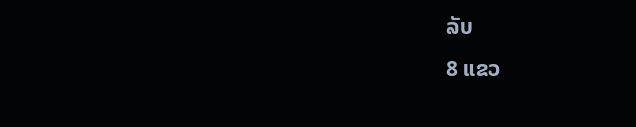ລັບ
8 ແຂວ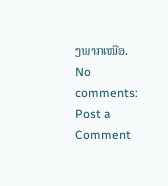ງພາກເໜືອ.
No comments:
Post a Comment